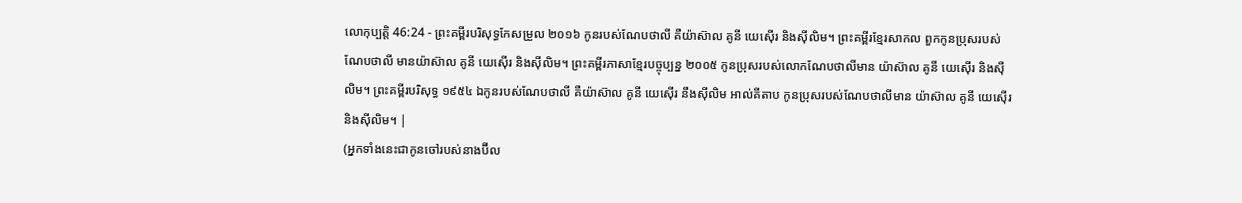លោកុប្បត្តិ 46:24 - ព្រះគម្ពីរបរិសុទ្ធកែសម្រួល ២០១៦ កូនរបស់ណែបថាលី គឺយ៉ាស៊ាល គូនី យេស៊ើរ និងស៊ីលិម។ ព្រះគម្ពីរខ្មែរសាកល ពួកកូនប្រុសរបស់ណែបថាលី មានយ៉ាស៊ាល គូនី យេស៊ើរ និងស៊ីលិម។ ព្រះគម្ពីរភាសាខ្មែរបច្ចុប្បន្ន ២០០៥ កូនប្រុសរបស់លោកណែបថាលីមាន យ៉ាស៊ាល គូនី យេស៊ើរ និងស៊ីលិម។ ព្រះគម្ពីរបរិសុទ្ធ ១៩៥៤ ឯកូនរបស់ណែបថាលី គឺយ៉ាស៊ាល គូនី យេស៊ើរ នឹងស៊ីលិម អាល់គីតាប កូនប្រុសរបស់ណែបថាលីមាន យ៉ាស៊ាល គូនី យេស៊ើរ និងស៊ីលិម។ |
(អ្នកទាំងនេះជាកូនចៅរបស់នាងប៊ីល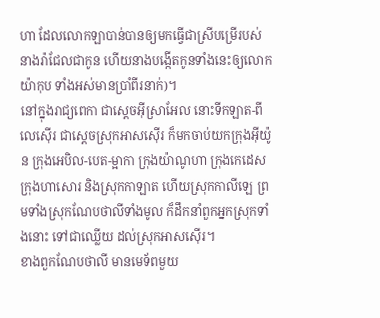ហា ដែលលោកឡាបាន់បានឲ្យមកធ្វើជាស្រីបម្រើរបស់នាងរ៉ាជែលជាកូន ហើយនាងបង្កើតកូនទាំងនេះឲ្យលោកយ៉ាកុប ទាំងអស់មានប្រាំពីរនាក់)។
នៅក្នុងរាជ្យពេកា ជាស្តេចអ៊ីស្រាអែល នោះទីកឡាត-ពីលេស៊ើរ ជាស្តេចស្រុកអាសស៊ើរ ក៏មកចាប់យកក្រុងអ៊ីយ៉ូន ក្រុងអេបិល-បេត-ម្អាកា ក្រុងយ៉ាណូហា ក្រុងកេដេស ក្រុងហាសោរ និងស្រុកកាឡាត ហើយស្រុកកាលីឡេ ព្រមទាំងស្រុកណែបថាលីទាំងមូល ក៏ដឹកនាំពួកអ្នកស្រុកទាំងនោះ ទៅជាឈ្លើយ ដល់ស្រុកអាសស៊ើរ។
ខាងពួកណែបថាលី មានមេទ័ពមួយ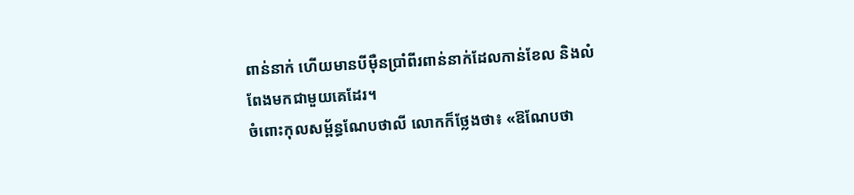ពាន់នាក់ ហើយមានបីម៉ឺនប្រាំពីរពាន់នាក់ដែលកាន់ខែល និងលំពែងមកជាមួយគេដែរ។
ចំពោះកុលសម្ព័ន្ធណែបថាលី លោកក៏ថ្លែងថា៖ «ឱណែបថា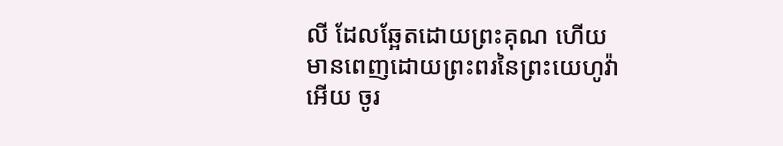លី ដែលឆ្អែតដោយព្រះគុណ ហើយមានពេញដោយព្រះពរនៃព្រះយេហូវ៉ាអើយ ចូរ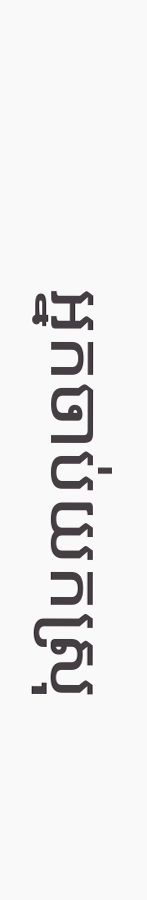អ្នកចាប់យកស្រុ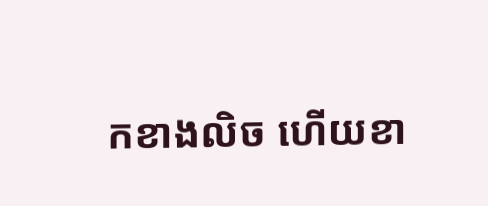កខាងលិច ហើយខា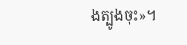ងត្បូងចុះ»។